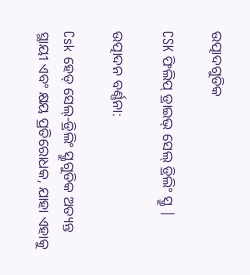ଉତ୍ପାଦଗୁଡିକ

CSK ଫିଲିପ୍ ଡ୍ରାଇଭ୍ ସେଲ୍ ଡ୍ରିଲିଂ ସ୍କ୍ରୁ |

ଉତ୍ପାଦନ ବର୍ଣ୍ଣନା:

Csk ହେଡ୍ ସେଲ୍-ଡ୍ରିଲିଂ ସ୍କ୍ରୁଗୁଡିକ ଅତ୍ୟନ୍ତ ସ୍ଥାୟୀ ଏବଂ କ୍ଷୟ ପ୍ରତିରୋଧକ, ଯାହା ଏହାକୁ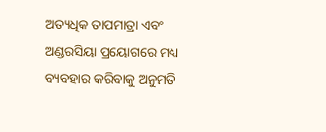ଅତ୍ୟଧିକ ତାପମାତ୍ରା ଏବଂ ଅଣ୍ଡରସିୟା ପ୍ରୟୋଗରେ ମଧ୍ୟ ବ୍ୟବହାର କରିବାକୁ ଅନୁମତି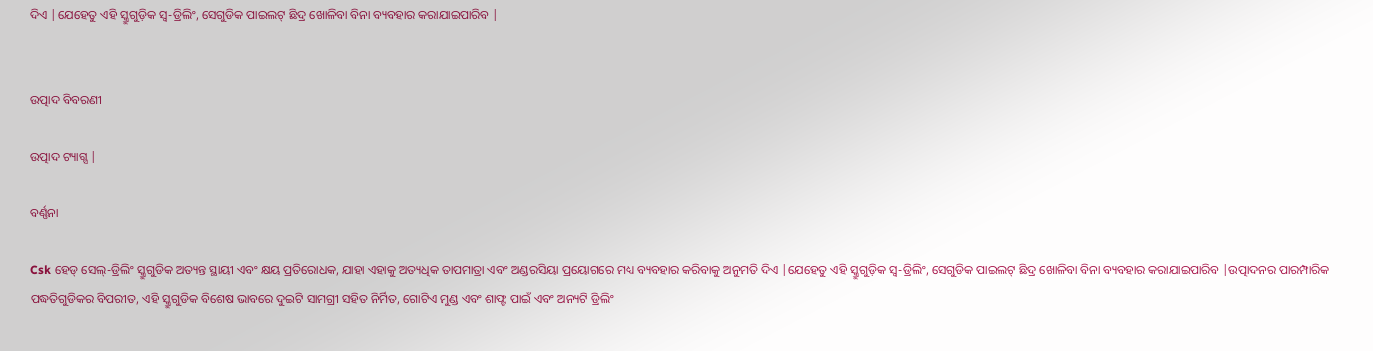ଦିଏ |ଯେହେତୁ ଏହି ସ୍କ୍ରୁଗୁଡ଼ିକ ସ୍ୱ-ଡ୍ରିଲିଂ, ସେଗୁଡିକ ପାଇଲଟ୍ ଛିଦ୍ର ଖୋଳିବା ବିନା ବ୍ୟବହାର କରାଯାଇପାରିବ |


ଉତ୍ପାଦ ବିବରଣୀ

ଉତ୍ପାଦ ଟ୍ୟାଗ୍ସ |

ବର୍ଣ୍ଣନା

Csk ହେଡ୍ ସେଲ୍-ଡ୍ରିଲିଂ ସ୍କ୍ରୁଗୁଡିକ ଅତ୍ୟନ୍ତ ସ୍ଥାୟୀ ଏବଂ କ୍ଷୟ ପ୍ରତିରୋଧକ, ଯାହା ଏହାକୁ ଅତ୍ୟଧିକ ତାପମାତ୍ରା ଏବଂ ଅଣ୍ଡରସିୟା ପ୍ରୟୋଗରେ ମଧ୍ୟ ବ୍ୟବହାର କରିବାକୁ ଅନୁମତି ଦିଏ |ଯେହେତୁ ଏହି ସ୍କ୍ରୁଗୁଡ଼ିକ ସ୍ୱ-ଡ୍ରିଲିଂ, ସେଗୁଡିକ ପାଇଲଟ୍ ଛିଦ୍ର ଖୋଳିବା ବିନା ବ୍ୟବହାର କରାଯାଇପାରିବ |ଉତ୍ପାଦନର ପାରମ୍ପାରିକ ପଦ୍ଧତିଗୁଡିକର ବିପରୀତ, ଏହି ସ୍କ୍ରୁଗୁଡିକ ବିଶେଷ ଭାବରେ ଦୁଇଟି ସାମଗ୍ରୀ ସହିତ ନିର୍ମିତ, ଗୋଟିଏ ମୁଣ୍ଡ ଏବଂ ଶାଫ୍ଟ ପାଇଁ ଏବଂ ଅନ୍ୟଟି ଡ୍ରିଲିଂ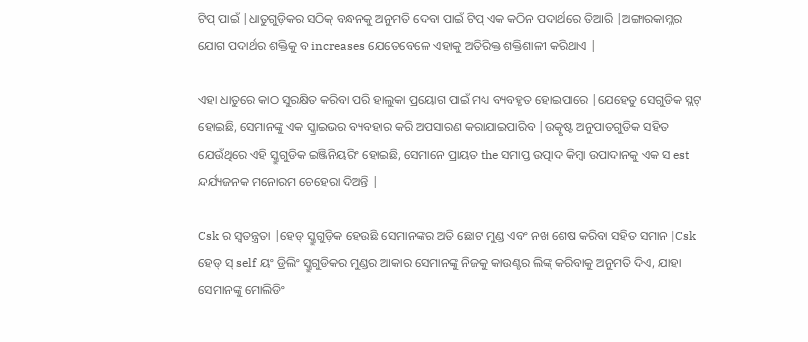ଟିପ୍ ପାଇଁ |ଧାତୁଗୁଡ଼ିକର ସଠିକ୍ ବନ୍ଧନକୁ ଅନୁମତି ଦେବା ପାଇଁ ଟିପ୍ ଏକ କଠିନ ପଦାର୍ଥରେ ତିଆରି |ଅଙ୍ଗାରକାମ୍ଳର ଯୋଗ ପଦାର୍ଥର ଶକ୍ତିକୁ ବ increases ଯେତେବେଳେ ଏହାକୁ ଅତିରିକ୍ତ ଶକ୍ତିଶାଳୀ କରିଥାଏ |

ଏହା ଧାତୁରେ କାଠ ସୁରକ୍ଷିତ କରିବା ପରି ହାଲୁକା ପ୍ରୟୋଗ ପାଇଁ ମଧ୍ୟ ବ୍ୟବହୃତ ହୋଇପାରେ |ଯେହେତୁ ସେଗୁଡିକ ସ୍ଲଟ୍ ହୋଇଛି, ସେମାନଙ୍କୁ ଏକ ସ୍କ୍ରାଇଭର ବ୍ୟବହାର କରି ଅପସାରଣ କରାଯାଇପାରିବ |ଉତ୍କୃଷ୍ଟ ଅନୁପାତଗୁଡିକ ସହିତ ଯେଉଁଥିରେ ଏହି ସ୍କ୍ରୁଗୁଡିକ ଇଞ୍ଜିନିୟରିଂ ହୋଇଛି, ସେମାନେ ପ୍ରାୟତ the ସମାପ୍ତ ଉତ୍ପାଦ କିମ୍ବା ଉପାଦାନକୁ ଏକ ସ est ନ୍ଦର୍ଯ୍ୟଜନକ ମନୋରମ ଚେହେରା ଦିଅନ୍ତି |

Csk ର ସ୍ୱତନ୍ତ୍ରତା |ହେଡ୍ ସ୍କ୍ରୁଗୁଡ଼ିକ ହେଉଛି ସେମାନଙ୍କର ଅତି ଛୋଟ ମୁଣ୍ଡ ଏବଂ ନଖ ଶେଷ କରିବା ସହିତ ସମାନ |Csk ହେଡ୍ ସ୍ self ୟଂ ଡ୍ରିଲିଂ ସ୍କ୍ରୁଗୁଡିକର ମୁଣ୍ଡର ଆକାର ସେମାନଙ୍କୁ ନିଜକୁ କାଉଣ୍ଟର ଲିଙ୍କ୍ କରିବାକୁ ଅନୁମତି ଦିଏ, ଯାହା ସେମାନଙ୍କୁ ମୋଲିଡିଂ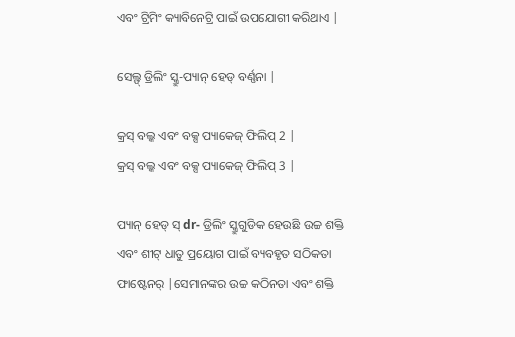ଏବଂ ଟ୍ରିମିଂ କ୍ୟାବିନେଟ୍ରି ପାଇଁ ଉପଯୋଗୀ କରିଥାଏ |

ସେଲ୍ଫ୍ ଡ୍ରିଲିଂ ସ୍କ୍ରୁ-ପ୍ୟାନ୍ ହେଡ୍ ବର୍ଣ୍ଣନା |

କ୍ରସ୍ ବଲ୍କ ଏବଂ ବକ୍ସ ପ୍ୟାକେଜ୍ ଫିଲିପ୍ 2 |
କ୍ରସ୍ ବଲ୍କ ଏବଂ ବକ୍ସ ପ୍ୟାକେଜ୍ ଫିଲିପ୍ 3 |

ପ୍ୟାନ୍ ହେଡ୍ ସ୍ dr- ଡ୍ରିଲିଂ ସ୍କ୍ରୁଗୁଡିକ ହେଉଛି ଉଚ୍ଚ ଶକ୍ତି ଏବଂ ଶୀଟ୍ ଧାତୁ ପ୍ରୟୋଗ ପାଇଁ ବ୍ୟବହୃତ ସଠିକତା ଫାଷ୍ଟେନର୍ |ସେମାନଙ୍କର ଉଚ୍ଚ କଠିନତା ଏବଂ ଶକ୍ତି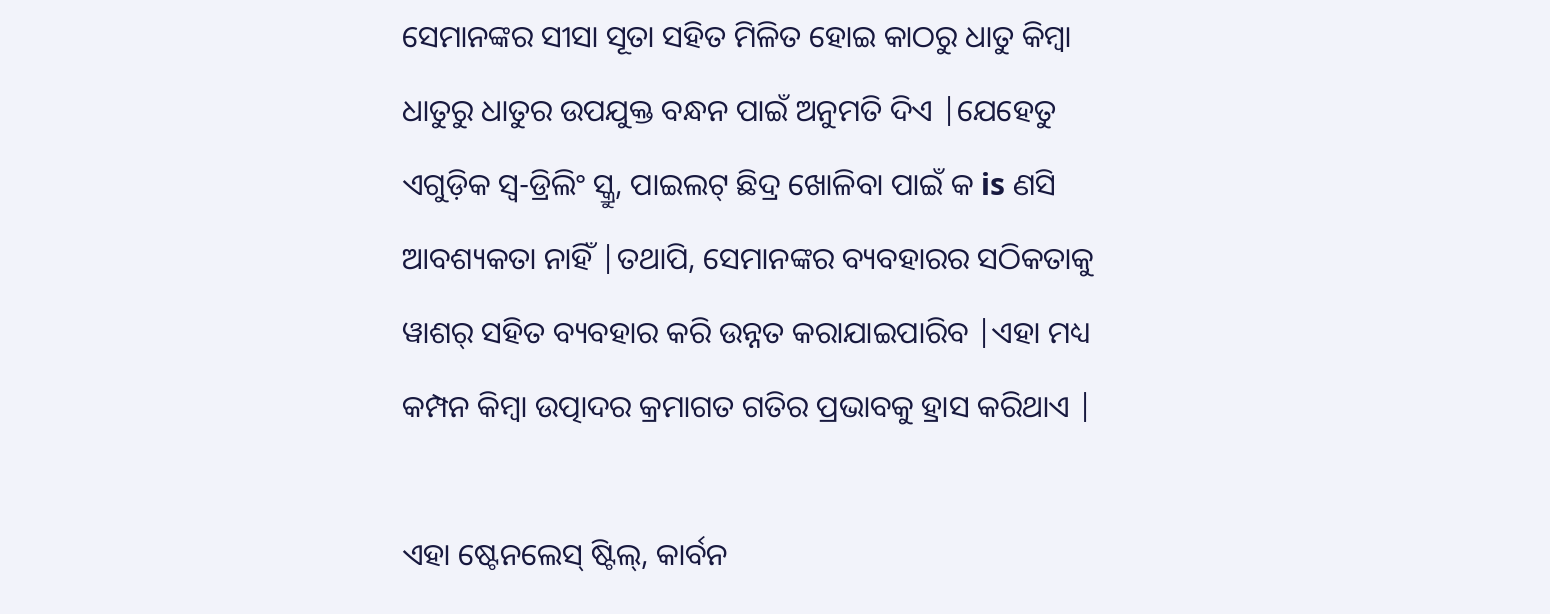ସେମାନଙ୍କର ସୀସା ସୂତା ସହିତ ମିଳିତ ହୋଇ କାଠରୁ ଧାତୁ କିମ୍ବା ଧାତୁରୁ ଧାତୁର ଉପଯୁକ୍ତ ବନ୍ଧନ ପାଇଁ ଅନୁମତି ଦିଏ |ଯେହେତୁ ଏଗୁଡ଼ିକ ସ୍ୱ-ଡ୍ରିଲିଂ ସ୍କ୍ରୁ, ପାଇଲଟ୍ ଛିଦ୍ର ଖୋଳିବା ପାଇଁ କ is ଣସି ଆବଶ୍ୟକତା ନାହିଁ |ତଥାପି, ସେମାନଙ୍କର ବ୍ୟବହାରର ସଠିକତାକୁ ୱାଶର୍ ସହିତ ବ୍ୟବହାର କରି ଉନ୍ନତ କରାଯାଇପାରିବ |ଏହା ମଧ୍ୟ କମ୍ପନ କିମ୍ବା ଉତ୍ପାଦର କ୍ରମାଗତ ଗତିର ପ୍ରଭାବକୁ ହ୍ରାସ କରିଥାଏ |

ଏହା ଷ୍ଟେନଲେସ୍ ଷ୍ଟିଲ୍, କାର୍ବନ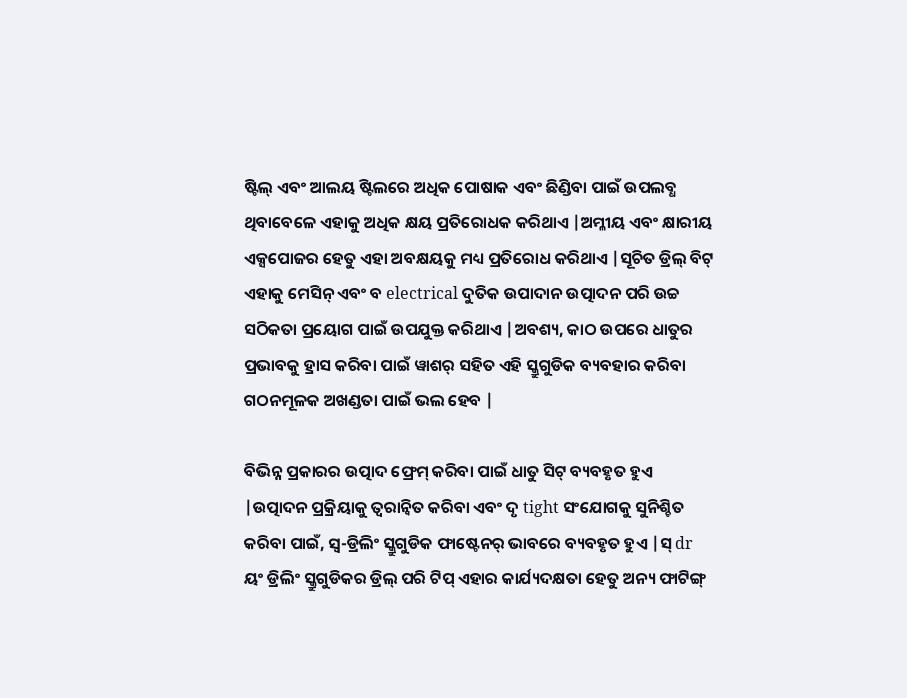ଷ୍ଟିଲ୍ ଏବଂ ଆଲୟ ଷ୍ଟିଲରେ ଅଧିକ ପୋଷାକ ଏବଂ ଛିଣ୍ଡିବା ପାଇଁ ଉପଲବ୍ଧ ଥିବାବେଳେ ଏହାକୁ ଅଧିକ କ୍ଷୟ ପ୍ରତିରୋଧକ କରିଥାଏ |ଅମ୍ଳୀୟ ଏବଂ କ୍ଷାରୀୟ ଏକ୍ସପୋଜର ହେତୁ ଏହା ଅବକ୍ଷୟକୁ ମଧ୍ୟ ପ୍ରତିରୋଧ କରିଥାଏ |ସୂଚିତ ଡ୍ରିଲ୍ ବିଟ୍ ଏହାକୁ ମେସିନ୍ ଏବଂ ବ electrical ଦୁତିକ ଉପାଦାନ ଉତ୍ପାଦନ ପରି ଉଚ୍ଚ ସଠିକତା ପ୍ରୟୋଗ ପାଇଁ ଉପଯୁକ୍ତ କରିଥାଏ |ଅବଶ୍ୟ, କାଠ ଉପରେ ଧାତୁର ପ୍ରଭାବକୁ ହ୍ରାସ କରିବା ପାଇଁ ୱାଶର୍ ସହିତ ଏହି ସ୍କ୍ରୁଗୁଡିକ ବ୍ୟବହାର କରିବା ଗଠନମୂଳକ ଅଖଣ୍ଡତା ପାଇଁ ଭଲ ହେବ |

ବିଭିନ୍ନ ପ୍ରକାରର ଉତ୍ପାଦ ଫ୍ରେମ୍ କରିବା ପାଇଁ ଧାତୁ ସିଟ୍ ବ୍ୟବହୃତ ହୁଏ |ଉତ୍ପାଦନ ପ୍ରକ୍ରିୟାକୁ ତ୍ୱରାନ୍ୱିତ କରିବା ଏବଂ ଦୃ tight ସଂଯୋଗକୁ ସୁନିଶ୍ଚିତ କରିବା ପାଇଁ, ସ୍ୱ-ଡ୍ରିଲିଂ ସ୍କ୍ରୁଗୁଡିକ ଫାଷ୍ଟେନର୍ ଭାବରେ ବ୍ୟବହୃତ ହୁଏ |ସ୍ dr ୟଂ ଡ୍ରିଲିଂ ସ୍କ୍ରୁଗୁଡିକର ଡ୍ରିଲ୍ ପରି ଟିପ୍ ଏହାର କାର୍ଯ୍ୟଦକ୍ଷତା ହେତୁ ଅନ୍ୟ ଫାଟିଙ୍ଗ୍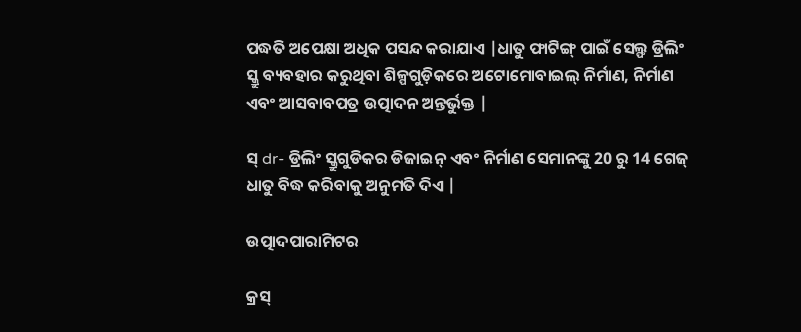ପଦ୍ଧତି ଅପେକ୍ଷା ଅଧିକ ପସନ୍ଦ କରାଯାଏ |ଧାତୁ ଫାଟିଙ୍ଗ୍ ପାଇଁ ସେଲ୍ଫ ଡ୍ରିଲିଂ ସ୍କ୍ରୁ ବ୍ୟବହାର କରୁଥିବା ଶିଳ୍ପଗୁଡ଼ିକରେ ଅଟୋମୋବାଇଲ୍ ନିର୍ମାଣ, ନିର୍ମାଣ ଏବଂ ଆସବାବପତ୍ର ଉତ୍ପାଦନ ଅନ୍ତର୍ଭୁକ୍ତ |

ସ୍ dr- ଡ୍ରିଲିଂ ସ୍କ୍ରୁଗୁଡିକର ଡିଜାଇନ୍ ଏବଂ ନିର୍ମାଣ ସେମାନଙ୍କୁ 20 ରୁ 14 ଗେଜ୍ ଧାତୁ ବିଦ୍ଧ କରିବାକୁ ଅନୁମତି ଦିଏ |

ଉତ୍ପାଦପାରାମିଟର

କ୍ରସ୍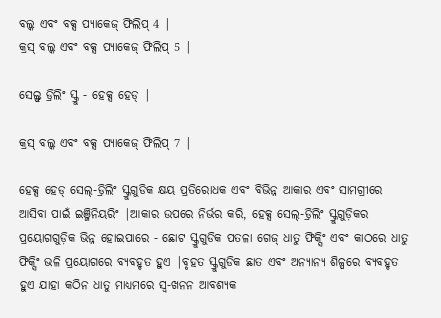ବଲ୍କ ଏବଂ ବକ୍ସ ପ୍ୟାକେଜ୍ ଫିଲିପ୍ 4 |
କ୍ରସ୍ ବଲ୍କ ଏବଂ ବକ୍ସ ପ୍ୟାକେଜ୍ ଫିଲିପ୍ 5 |

ସେଲ୍ଫ୍ ଡ୍ରିଲିଂ ସ୍କ୍ରୁ - ହେକ୍ସ ହେଡ୍ |

କ୍ରସ୍ ବଲ୍କ ଏବଂ ବକ୍ସ ପ୍ୟାକେଜ୍ ଫିଲିପ୍ 7 |

ହେକ୍ସ ହେଡ୍ ସେଲ୍-ଡ୍ରିଲିଂ ସ୍କ୍ରୁଗୁଡିକ କ୍ଷୟ ପ୍ରତିରୋଧକ ଏବଂ ବିଭିନ୍ନ ଆକାର ଏବଂ ସାମଗ୍ରୀରେ ଆସିବା ପାଇଁ ଇଞ୍ଜିନିୟରିଂ |ଆକାର ଉପରେ ନିର୍ଭର କରି, ହେକ୍ସ ସେଲ୍-ଡ୍ରିଲିଂ ସ୍କ୍ରୁଗୁଡ଼ିକର ପ୍ରୟୋଗଗୁଡ଼ିକ ଭିନ୍ନ ହୋଇପାରେ - ଛୋଟ ସ୍କ୍ରୁଗୁଡିକ ପତଳା ଗେଜ୍ ଧାତୁ ଫିକ୍ସିଂ ଏବଂ କାଠରେ ଧାତୁ ଫିକ୍ସିଂ ଭଳି ପ୍ରୟୋଗରେ ବ୍ୟବହୃତ ହୁଏ |ବୃହତ ସ୍କ୍ରୁଗୁଡିକ ଛାତ ଏବଂ ଅନ୍ୟାନ୍ୟ ଶିଳ୍ପରେ ବ୍ୟବହୃତ ହୁଏ ଯାହା କଠିନ ଧାତୁ ମାଧ୍ୟମରେ ସ୍ୱ-ଖନନ ଆବଶ୍ୟକ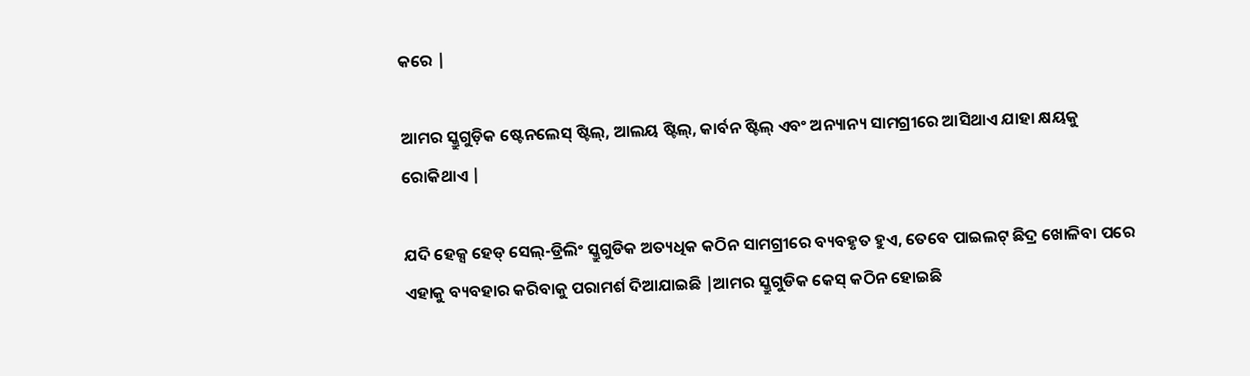କରେ |

ଆମର ସ୍କ୍ରୁଗୁଡ଼ିକ ଷ୍ଟେନଲେସ୍ ଷ୍ଟିଲ୍, ଆଲୟ ଷ୍ଟିଲ୍, କାର୍ବନ ଷ୍ଟିଲ୍ ଏବଂ ଅନ୍ୟାନ୍ୟ ସାମଗ୍ରୀରେ ଆସିଥାଏ ଯାହା କ୍ଷୟକୁ ରୋକିଥାଏ |

ଯଦି ହେକ୍ସ ହେଡ୍ ସେଲ୍-ଡ୍ରିଲିଂ ସ୍କ୍ରୁଗୁଡିକ ଅତ୍ୟଧିକ କଠିନ ସାମଗ୍ରୀରେ ବ୍ୟବହୃତ ହୁଏ, ତେବେ ପାଇଲଟ୍ ଛିଦ୍ର ଖୋଳିବା ପରେ ଏହାକୁ ବ୍ୟବହାର କରିବାକୁ ପରାମର୍ଶ ଦିଆଯାଇଛି |ଆମର ସ୍କ୍ରୁଗୁଡିକ କେସ୍ କଠିନ ହୋଇଛି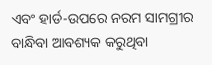ଏବଂ ହାର୍ଡ-ଉପରେ ନରମ ସାମଗ୍ରୀର ବାନ୍ଧିବା ଆବଶ୍ୟକ କରୁଥିବା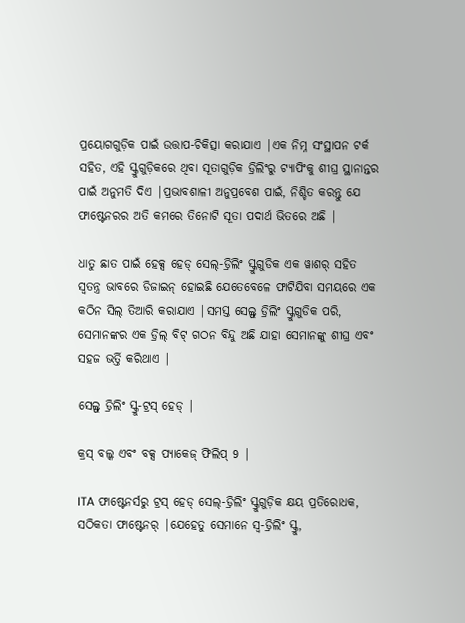ପ୍ରୟୋଗଗୁଡ଼ିକ ପାଇଁ ଉତ୍ତାପ-ଚିକିତ୍ସା କରାଯାଏ |ଏକ ନିମ୍ନ ସଂସ୍ଥାପନ ଟର୍କ ସହିତ, ଏହି ସ୍କ୍ରୁଗୁଡ଼ିକରେ ଥିବା ସୂତାଗୁଡ଼ିକ ଡ୍ରିଲିଂରୁ ଟ୍ୟାପିଂକୁ ଶୀଘ୍ର ସ୍ଥାନାନ୍ତର ପାଇଁ ଅନୁମତି ଦିଏ |ପ୍ରଭାବଶାଳୀ ଅନୁପ୍ରବେଶ ପାଇଁ, ନିଶ୍ଚିତ କରନ୍ତୁ ଯେ ଫାଷ୍ଟେନରର ଅତି କମରେ ତିନୋଟି ସୂତା ପଦାର୍ଥ ଭିତରେ ଅଛି |

ଧାତୁ ଛାତ ପାଇଁ ହେକ୍ସ ହେଡ୍ ସେଲ୍-ଡ୍ରିଲିଂ ସ୍କ୍ରୁଗୁଡିକ ଏକ ୱାଶର୍ ସହିତ ସ୍ୱତନ୍ତ୍ର ଭାବରେ ଡିଜାଇନ୍ ହୋଇଛି ଯେତେବେଳେ ଫାଟିଯିବା ସମୟରେ ଏକ କଠିନ ସିଲ୍ ତିଆରି କରାଯାଏ |ସମସ୍ତ ସେଲ୍ଫ୍ ଡ୍ରିଲିଂ ସ୍କ୍ରୁଗୁଡିକ ପରି, ସେମାନଙ୍କର ଏକ ଡ୍ରିଲ୍ ବିଟ୍ ଗଠନ ବିନ୍ଦୁ ଅଛି ଯାହା ସେମାନଙ୍କୁ ଶୀଘ୍ର ଏବଂ ସହଜ ଭର୍ତ୍ତି କରିଥାଏ |

ସେଲ୍ଫ୍ ଡ୍ରିଲିଂ ସ୍କ୍ରୁ-ଟ୍ରସ୍ ହେଡ୍ |

କ୍ରସ୍ ବଲ୍କ ଏବଂ ବକ୍ସ ପ୍ୟାକେଜ୍ ଫିଲିପ୍ 9 |

ITA ଫାଷ୍ଟେନର୍ସରୁ ଟ୍ରସ୍ ହେଡ୍ ସେଲ୍-ଡ୍ରିଲିଂ ସ୍କ୍ରୁଗୁଡ଼ିକ କ୍ଷୟ ପ୍ରତିରୋଧକ, ସଠିକତା ଫାଷ୍ଟେନର୍ |ଯେହେତୁ ସେମାନେ ସ୍ୱ-ଡ୍ରିଲିଂ ସ୍କ୍ରୁ,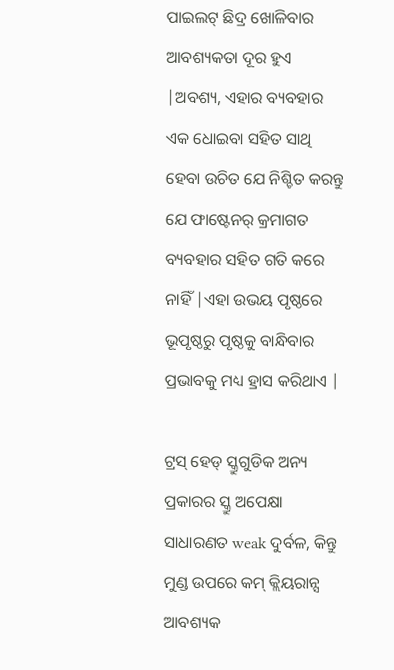ପାଇଲଟ୍ ଛିଦ୍ର ଖୋଳିବାର ଆବଶ୍ୟକତା ଦୂର ହୁଏ |ଅବଶ୍ୟ, ଏହାର ବ୍ୟବହାର ଏକ ଧୋଇବା ସହିତ ସାଥି ହେବା ଉଚିତ ଯେ ନିଶ୍ଚିତ କରନ୍ତୁ ଯେ ଫାଷ୍ଟେନର୍ କ୍ରମାଗତ ବ୍ୟବହାର ସହିତ ଗତି କରେ ନାହିଁ |ଏହା ଉଭୟ ପୃଷ୍ଠରେ ଭୂପୃଷ୍ଠରୁ ପୃଷ୍ଠକୁ ବାନ୍ଧିବାର ପ୍ରଭାବକୁ ମଧ୍ୟ ହ୍ରାସ କରିଥାଏ |

ଟ୍ରସ୍ ହେଡ୍ ସ୍କ୍ରୁଗୁଡିକ ଅନ୍ୟ ପ୍ରକାରର ସ୍କ୍ରୁ ଅପେକ୍ଷା ସାଧାରଣତ weak ଦୁର୍ବଳ, କିନ୍ତୁ ମୁଣ୍ଡ ଉପରେ କମ୍ କ୍ଲିୟରାନ୍ସ ଆବଶ୍ୟକ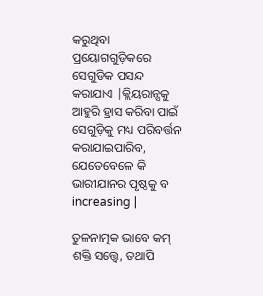କରୁଥିବା ପ୍ରୟୋଗଗୁଡ଼ିକରେ ସେଗୁଡିକ ପସନ୍ଦ କରାଯାଏ |କ୍ଲିୟରାନ୍ସକୁ ଆହୁରି ହ୍ରାସ କରିବା ପାଇଁ ସେଗୁଡ଼ିକୁ ମଧ୍ୟ ପରିବର୍ତ୍ତନ କରାଯାଇପାରିବ, ଯେତେବେଳେ କି ଭାରୀଯାନର ପୃଷ୍ଠକୁ ବ increasing |

ତୁଳନାତ୍ମକ ଭାବେ କମ୍ ଶକ୍ତି ସତ୍ତ୍ୱେ, ତଥାପି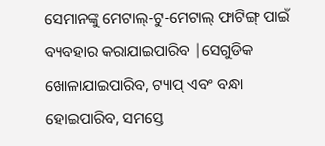ସେମାନଙ୍କୁ ମେଟାଲ୍-ଟୁ-ମେଟାଲ୍ ଫାଟିଙ୍ଗ୍ ପାଇଁ ବ୍ୟବହାର କରାଯାଇପାରିବ |ସେଗୁଡିକ ଖୋଳାଯାଇପାରିବ, ଟ୍ୟାପ୍ ଏବଂ ବନ୍ଧା ହୋଇପାରିବ, ସମସ୍ତେ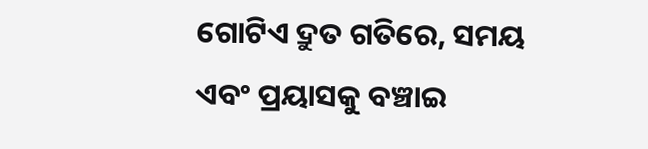ଗୋଟିଏ ଦ୍ରୁତ ଗତିରେ, ସମୟ ଏବଂ ପ୍ରୟାସକୁ ବଞ୍ଚାଇ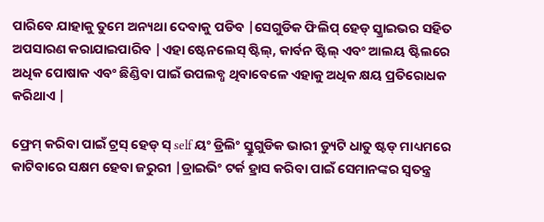ପାରିବେ ଯାହାକୁ ତୁମେ ଅନ୍ୟଥା ଦେବାକୁ ପଡିବ |ସେଗୁଡିକ ଫିଲିପ୍ ହେଡ୍ ସ୍କ୍ରାଇଭର ସହିତ ଅପସାରଣ କରାଯାଇପାରିବ |ଏହା ଷ୍ଟେନଲେସ୍ ଷ୍ଟିଲ୍, କାର୍ବନ ଷ୍ଟିଲ୍ ଏବଂ ଆଲୟ ଷ୍ଟିଲରେ ଅଧିକ ପୋଷାକ ଏବଂ ଛିଣ୍ଡିବା ପାଇଁ ଉପଲବ୍ଧ ଥିବାବେଳେ ଏହାକୁ ଅଧିକ କ୍ଷୟ ପ୍ରତିରୋଧକ କରିଥାଏ |

ଫ୍ରେମ୍ କରିବା ପାଇଁ ଟ୍ରସ୍ ହେଡ୍ ସ୍ self ୟଂ ଡ୍ରିଲିଂ ସ୍କ୍ରୁଗୁଡିକ ଭାରୀ ଡ୍ୟୁଟି ଧାତୁ ଷ୍ଟଡ୍ ମାଧ୍ୟମରେ କାଟିବାରେ ସକ୍ଷମ ହେବା ଜରୁରୀ |ଡ୍ରାଇଭିଂ ଟର୍କ ହ୍ରାସ କରିବା ପାଇଁ ସେମାନଙ୍କର ସ୍ୱତନ୍ତ୍ର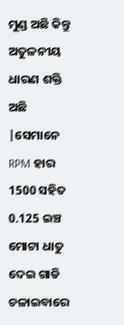ମୁଣ୍ଡ ଅଛି କିନ୍ତୁ ଅତୁଳନୀୟ ଧାରଣ ଶକ୍ତି ଅଛି |ସେମାନେ RPM ହାର 1500 ସହିତ 0.125 ଇଞ୍ଚ ମୋଟା ଧାତୁ ଦେଇ ଗାଡି ଚଳାଇବାରେ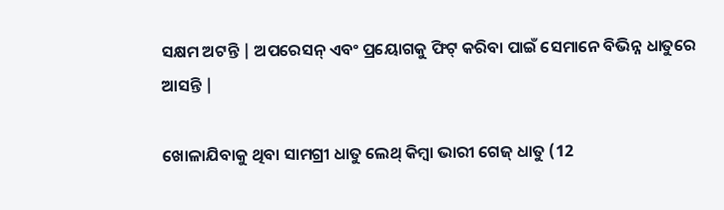ସକ୍ଷମ ଅଟନ୍ତି | ଅପରେସନ୍ ଏବଂ ପ୍ରୟୋଗକୁ ଫିଟ୍ କରିବା ପାଇଁ ସେମାନେ ବିଭିନ୍ନ ଧାତୁରେ ଆସନ୍ତି |

ଖୋଳାଯିବାକୁ ଥିବା ସାମଗ୍ରୀ ଧାତୁ ଲେଥ୍ କିମ୍ବା ଭାରୀ ଗେଜ୍ ଧାତୁ (12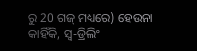ରୁ 20 ଗଜ୍ ମଧ୍ୟରେ) ହେଉନା କାହିଁକି, ସ୍ୱ-ଡ୍ରିଲିଂ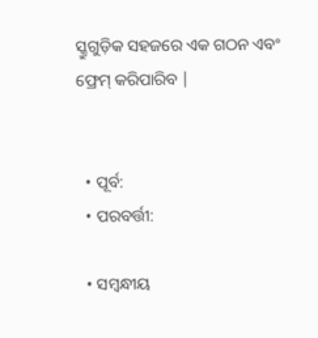ସ୍କ୍ରୁଗୁଡ଼ିକ ସହଜରେ ଏକ ଗଠନ ଏବଂ ଫ୍ରେମ୍ କରିପାରିବ |


  • ପୂର୍ବ:
  • ପରବର୍ତ୍ତୀ:

  • ସମ୍ବନ୍ଧୀୟ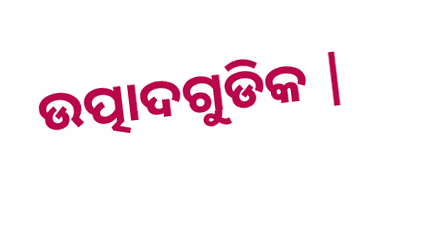ଉତ୍ପାଦଗୁଡିକ |